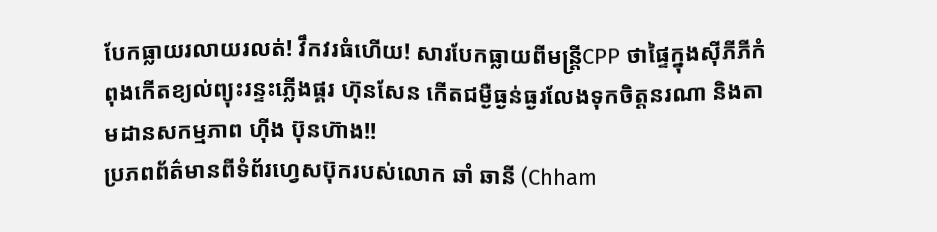បែកធ្លាយរលាយរលត់! វឹកវរធំហើយ! សារបែកធ្លាយពីមន្ត្រីCPP ថាផ្ទៃក្នុងស៊ីភីភីកំពុងកើតខ្យល់ព្យុះរន្ទះភ្លើងផ្គរ ហ៊ុនសែន កើតជម្ងឺធ្ងន់ធ្ងរលែងទុកចិត្តនរណា និងតាមដានសកម្មភាព ហ៊ីង ប៊ុនហ៊ាង!!
ប្រភពព័ត៌មានពីទំព័រហ្វេសប៊ុករបស់លោក ឆាំ ឆានី (Chham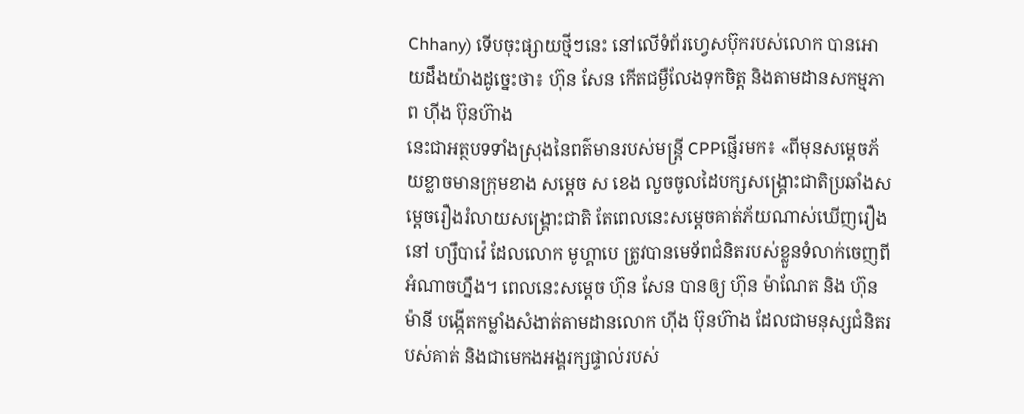Chhany) ទើបចុះផ្សាយថ្មីៗនេះ នៅលើទំព័រហ្វេសប៊ុករបស់លោក បានអោយដឹងយ៉ាងដូច្នេះថា៖ ហ៊ុន សែន កើតជម្ងឺលែងទុកចិត្ត និងតាមដានសកម្មភាព ហ៊ីង ប៊ុនហ៊ាង
នេះជាអត្ថបទទាំងស្រុងនៃពត៌មានរបស់មន្ត្រី CPPផ្ញើរមក៖ «ពីមុនសម្តេចភ័យខ្លាចមានក្រុមខាង សម្តេច ស ខេង លួចចូលដៃបក្សសង្រ្គោះជាតិប្រឆាំងសម្តេចរឿងរំលាយសង្រ្គោះជាតិ តែពេលនេះសម្តេចគាត់ភ័យណាស់ឃើញរឿងនៅ ហ្សឹបាវ៉េ ដែលលោក មូហ្គាបេ ត្រូវបានមេទ័ពជំនិតរបស់ខ្លួនទំលាក់ចេញពីអំណាចហ្នឹង។ ពេលនេះសម្តេច ហ៊ុន សែន បានឲ្យ ហ៊ុន ម៉ាណែត និង ហ៊ុន ម៉ានី បង្កើតកម្លាំងសំងាត់តាមដានលោក ហ៊ីង ប៊ុនហ៊ាង ដែលជាមនុស្សជំនិតរបស់គាត់ និងជាមេកងអង្គរក្សផ្ទាល់របស់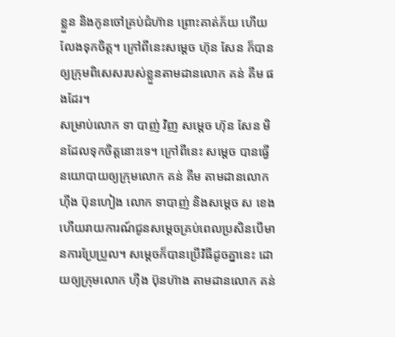ខ្លួន និងកូនចៅគ្រប់ជំហ៊ាន ព្រោះគាត់ភ័យ ហើយលែងទុកចិត្ត។ ក្រៅពីនេះសម្តេច ហ៊ុន សែន ក៏បានឲ្យក្រុមពិសេសរបស់ខ្លួនតាមដានលោក គន់ គីម ផងដែរ។
សម្រាប់លោក ទា បាញ់ វិញ សម្តេច ហ៊ុន សែន មិនដែលទុកចិត្តនោះទេ។ ក្រៅពីនេះ សម្តេច បានធ្វើនយោបាយឲ្យក្រុមលោក គន់ គីម តាមដានលោក ហ៊ីង ប៊ុនហៀង លោក ទាបាញ់ និងសម្តេច ស ខេង ហើយរាយការណ៍ជូនសម្តេចគ្រប់ពេលប្រសិនបើមានការប្រែប្រួល។ សម្តេចក៏បានប្រើវិធីដូចគ្នានេះ ដោយឲ្យក្រុមលោក ហ៊ីង ប៊ុនហ៊ាង តាមដានលោក គន់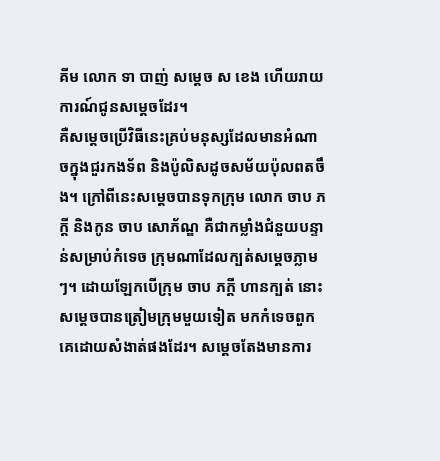គីម លោក ទា បាញ់ សម្តេច ស ខេង ហើយរាយការណ៍ជូនសម្តេចដែរ។
គឺសម្តេចប្រើវិធីនេះគ្រប់មនុស្សដែលមានអំណាចក្នុងជួរកងទ័ព និងប៉ូលិសដូចសម័យប៉ុលពតចឹង។ ក្រៅពីនេះសម្តេចបានទុកក្រុម លោក ចាប ភក្តី និងកូន ចាប សោភ័ណ្ឌ គឺជាកម្លាំងជំនួយបន្ទាន់សម្រាប់កំទេច ក្រុមណាដែលក្បត់សម្តេចភ្លាមៗ។ ដោយឡែកបើក្រុម ចាប ភក្តី ហានក្បត់ នោះសម្តេចបានត្រៀមក្រុមមួយទៀត មកកំទេចពួកគេដោយសំងាត់ផងដែរ។ សម្តេចតែងមានការ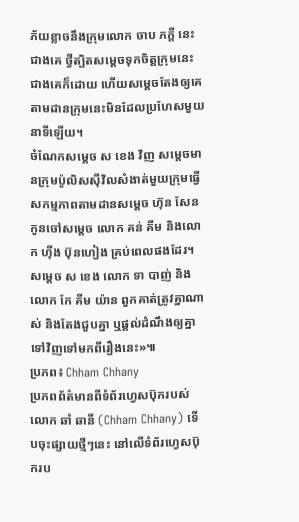ភ័យខ្លាចនឹងក្រុមលោក ចាប ភក្តី នេះជាងគេ ថ្វីត្បិតសម្តេចទុកចិត្តក្រុមនេះជាងគេក៏ដោយ ហើយសម្តេចតែងឲ្យគេតាមដានក្រុមនេះមិនដែលប្រហែសមួយនាទីឡើយ។
ចំណែកសម្តេច ស ខេង វិញ សម្តេចមានក្រុមប៉ូលិសស៊ីវិលសំងាត់មួយក្រុមធ្វើសកម្មភាពតាមដានសម្តេច ហ៊ុន សែន កូនចៅសម្តេច លោក គន់ គីម និងលោក ហ៊ីង ប៊ុនហៀង គ្រប់ពេលផងដែរ។ សម្តេច ស ខេង លោក ទា បាញ់ និងលោក កែ គីម យ៉ាន ពួកគាត់ត្រូវគ្នាណាស់ និងតែងជួបគ្នា ឬផ្តល់ដំណឹងឲ្យគ្នាទៅវិញទៅមកពីរឿងនេះ»៕
ប្រភព៖ Chham Chhany
ប្រភពព័ត៌មានពីទំព័រហ្វេសប៊ុករបស់លោក ឆាំ ឆានី (Chham Chhany) ទើបចុះផ្សាយថ្មីៗនេះ នៅលើទំព័រហ្វេសប៊ុករប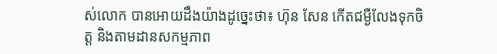ស់លោក បានអោយដឹងយ៉ាងដូច្នេះថា៖ ហ៊ុន សែន កើតជម្ងឺលែងទុកចិត្ត និងតាមដានសកម្មភាព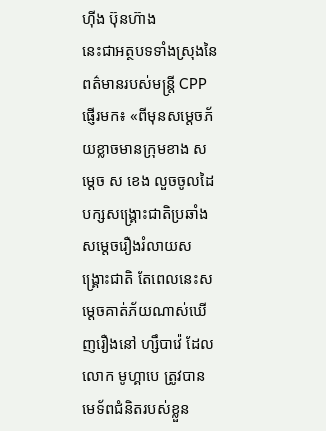ហ៊ីង ប៊ុនហ៊ាង
នេះជាអត្ថបទទាំងស្រុងនៃពត៌មានរបស់មន្ត្រី CPPផ្ញើរមក៖ «ពីមុនសម្តេចភ័យខ្លាចមានក្រុមខាង សម្តេច ស ខេង លួចចូលដៃបក្សសង្រ្គោះជាតិប្រឆាំងសម្តេចរឿងរំលាយសង្រ្គោះជាតិ តែពេលនេះសម្តេចគាត់ភ័យណាស់ឃើញរឿងនៅ ហ្សឹបាវ៉េ ដែលលោក មូហ្គាបេ ត្រូវបានមេទ័ពជំនិតរបស់ខ្លួន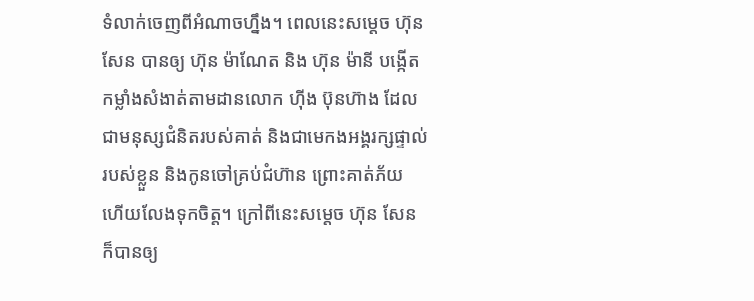ទំលាក់ចេញពីអំណាចហ្នឹង។ ពេលនេះសម្តេច ហ៊ុន សែន បានឲ្យ ហ៊ុន ម៉ាណែត និង ហ៊ុន ម៉ានី បង្កើតកម្លាំងសំងាត់តាមដានលោក ហ៊ីង ប៊ុនហ៊ាង ដែលជាមនុស្សជំនិតរបស់គាត់ និងជាមេកងអង្គរក្សផ្ទាល់របស់ខ្លួន និងកូនចៅគ្រប់ជំហ៊ាន ព្រោះគាត់ភ័យ ហើយលែងទុកចិត្ត។ ក្រៅពីនេះសម្តេច ហ៊ុន សែន ក៏បានឲ្យ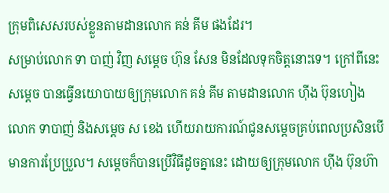ក្រុមពិសេសរបស់ខ្លួនតាមដានលោក គន់ គីម ផងដែរ។
សម្រាប់លោក ទា បាញ់ វិញ សម្តេច ហ៊ុន សែន មិនដែលទុកចិត្តនោះទេ។ ក្រៅពីនេះ សម្តេច បានធ្វើនយោបាយឲ្យក្រុមលោក គន់ គីម តាមដានលោក ហ៊ីង ប៊ុនហៀង លោក ទាបាញ់ និងសម្តេច ស ខេង ហើយរាយការណ៍ជូនសម្តេចគ្រប់ពេលប្រសិនបើមានការប្រែប្រួល។ សម្តេចក៏បានប្រើវិធីដូចគ្នានេះ ដោយឲ្យក្រុមលោក ហ៊ីង ប៊ុនហ៊ា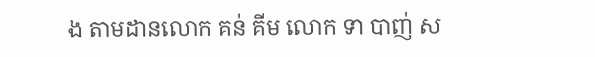ង តាមដានលោក គន់ គីម លោក ទា បាញ់ ស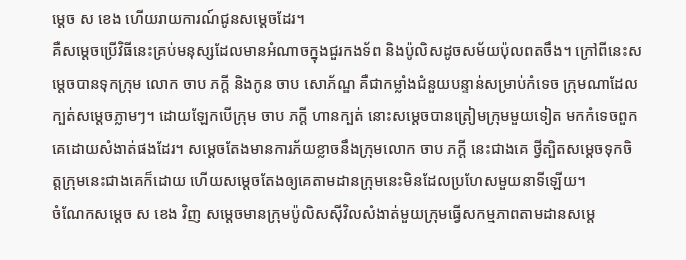ម្តេច ស ខេង ហើយរាយការណ៍ជូនសម្តេចដែរ។
គឺសម្តេចប្រើវិធីនេះគ្រប់មនុស្សដែលមានអំណាចក្នុងជួរកងទ័ព និងប៉ូលិសដូចសម័យប៉ុលពតចឹង។ ក្រៅពីនេះសម្តេចបានទុកក្រុម លោក ចាប ភក្តី និងកូន ចាប សោភ័ណ្ឌ គឺជាកម្លាំងជំនួយបន្ទាន់សម្រាប់កំទេច ក្រុមណាដែលក្បត់សម្តេចភ្លាមៗ។ ដោយឡែកបើក្រុម ចាប ភក្តី ហានក្បត់ នោះសម្តេចបានត្រៀមក្រុមមួយទៀត មកកំទេចពួកគេដោយសំងាត់ផងដែរ។ សម្តេចតែងមានការភ័យខ្លាចនឹងក្រុមលោក ចាប ភក្តី នេះជាងគេ ថ្វីត្បិតសម្តេចទុកចិត្តក្រុមនេះជាងគេក៏ដោយ ហើយសម្តេចតែងឲ្យគេតាមដានក្រុមនេះមិនដែលប្រហែសមួយនាទីឡើយ។
ចំណែកសម្តេច ស ខេង វិញ សម្តេចមានក្រុមប៉ូលិសស៊ីវិលសំងាត់មួយក្រុមធ្វើសកម្មភាពតាមដានសម្តេ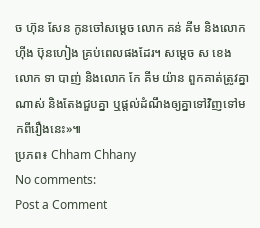ច ហ៊ុន សែន កូនចៅសម្តេច លោក គន់ គីម និងលោក ហ៊ីង ប៊ុនហៀង គ្រប់ពេលផងដែរ។ សម្តេច ស ខេង លោក ទា បាញ់ និងលោក កែ គីម យ៉ាន ពួកគាត់ត្រូវគ្នាណាស់ និងតែងជួបគ្នា ឬផ្តល់ដំណឹងឲ្យគ្នាទៅវិញទៅមកពីរឿងនេះ»៕
ប្រភព៖ Chham Chhany
No comments:
Post a Comment